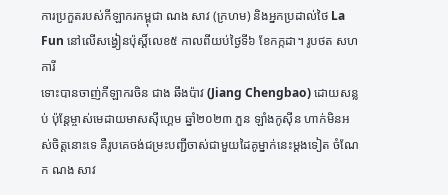ការប្រកួតរបស់កីឡាករកម្ពុជា ណង សាវ (ក្រហម) និងអ្នកប្រដាល់ថៃ La Fun នៅលើសង្វៀនប៉ុស្តិ៍លេខ៥ កាលពីយប់ថ្ងៃទី៦ ខែកក្កដា។ រូបថត សហការី
ទោះបានចាញ់កីឡាករចិន ជាង ឆឹងប៉ាវ (Jiang Chengbao) ដោយសន្លប់ ប៉ុន្តែម្ចាស់មេដាយមាសស៊ីហ្គេម ឆ្នាំ២០២៣ ភួន ឡាំងកូស៊ីន ហាក់មិនអស់ចិត្តនោះទេ គឺរូបគេចង់ជម្រះបញ្ជីចាស់ជាមួយដៃគូម្នាក់នេះម្តងទៀត ចំណែក ណង សាវ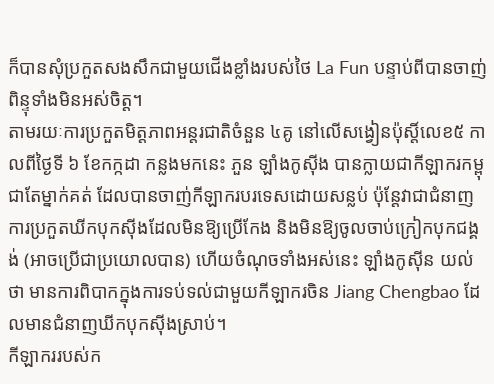ក៏បានសុំប្រកួតសងសឹកជាមួយជើងខ្លាំងរបស់ថៃ La Fun បន្ទាប់ពីបានចាញ់ពិន្ទុទាំងមិនអស់ចិត្ត។
តាមរយៈការប្រកួតមិត្តភាពអន្តរជាតិចំនួន ៤គូ នៅលើសង្វៀនប៉ុស្តិ៍លេខ៥ កាលពីថ្ងៃទី ៦ ខែកក្កដា កន្លងមកនេះ ភួន ឡាំងកូស៊ីង បានក្លាយជាកីឡាករកម្ពុជាតែម្នាក់គត់ ដែលបានចាញ់កីឡាករបរទេសដោយសន្លប់ ប៉ុន្តែវាជាជំនាញការប្រកួតឃីកបុកស៊ីងដែលមិនឱ្យប្រើកែង និងមិនឱ្យចូលចាប់ក្រៀកបុកជង្គង់ (អាចប្រើជាប្រយោលបាន) ហើយចំណុចទាំងអស់នេះ ឡាំងកូស៊ីន យល់ថា មានការពិបាកក្នុងការទប់ទល់ជាមួយកីឡាករចិន Jiang Chengbao ដែលមានជំនាញឃីកបុកស៊ីងស្រាប់។
កីឡាកររបស់ក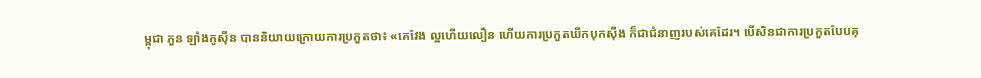ម្ពុជា ភួន ឡាំងកូស៊ីន បាននិយាយក្រោយការប្រកួតថា៖ «គេវែង ល្អហើយលឿន ហើយការប្រកួតឃីកបុកស៊ីង ក៏ជាជំនាញរបស់គេដែរ។ បើសិនជាការប្រកួតបែបគុ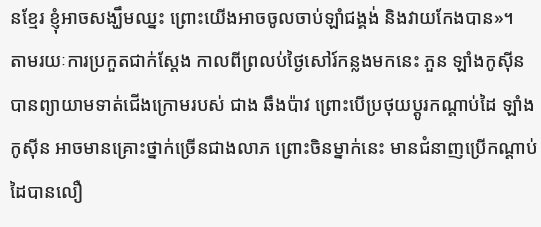នខ្មែរ ខ្ញុំអាចសង្ឃឹមឈ្នះ ព្រោះយើងអាចចូលចាប់ឡាំជង្គង់ និងវាយកែងបាន»។
តាមរយៈការប្រកួតជាក់ស្តែង កាលពីព្រលប់ថ្ងៃសៅរ៍កន្លងមកនេះ ភួន ឡាំងកូស៊ីន បានព្យាយាមទាត់ជើងក្រោមរបស់ ជាង ឆឹងប៉ាវ ព្រោះបើប្រថុយប្តូរកណ្តាប់ដៃ ឡាំងកូស៊ីន អាចមានគ្រោះថ្នាក់ច្រើនជាងលាភ ព្រោះចិនម្នាក់នេះ មានជំនាញប្រើកណ្តាប់ដៃបានលឿ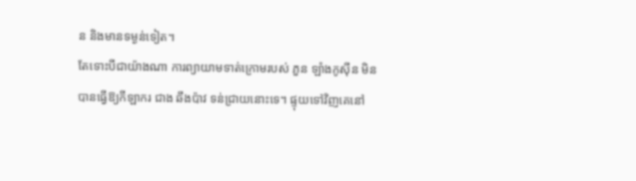ន និងមានទម្ងន់ទៀត។
តែទោះបីជាយ៉ាងណា ការព្យាយាមទាត់ក្រោមរបស់ ភួន ឡាំងកូស៊ីន មិនបានធ្វើឱ្យកីឡាករ ជាង ឆឹងប៉ាវ ទន់ជ្រាយនោះទេ។ ផ្ទុយទៅវិញគេនៅ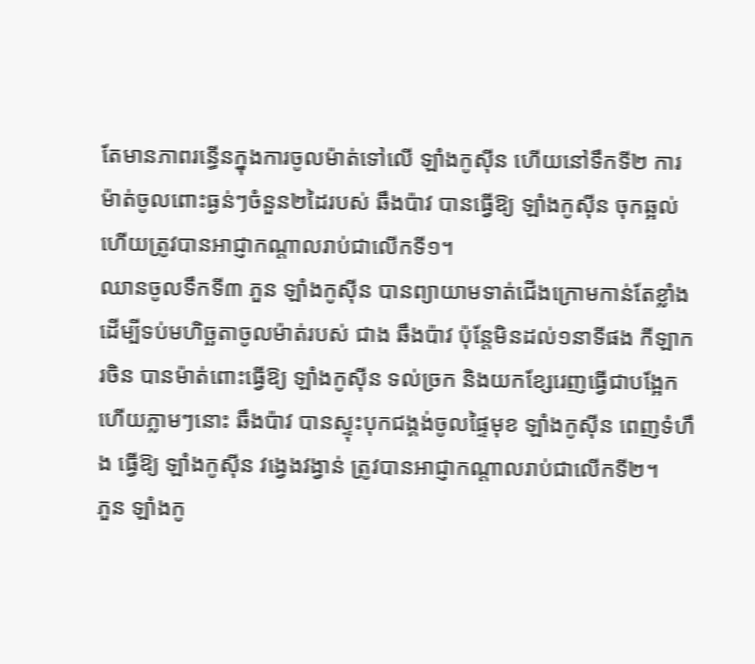តែមានភាពរន្ធើនក្នុងការចូលម៉ាត់ទៅលើ ឡាំងកូស៊ីន ហើយនៅទឹកទី២ ការម៉ាត់ចូលពោះធ្ងន់ៗចំនួន២ដៃរបស់ ឆឹងប៉ាវ បានធ្វើឱ្យ ឡាំងកូស៊ីន ចុកឆ្អល់ ហើយត្រូវបានអាជ្ញាកណ្តាលរាប់ជាលើកទី១។
ឈានចូលទឹកទី៣ ភួន ឡាំងកូស៊ីន បានព្យាយាមទាត់ជើងក្រោមកាន់តែខ្លាំង ដើម្បីទប់មហិច្ឆតាចូលម៉ាត់របស់ ជាង ឆឹងប៉ាវ ប៉ុន្តែមិនដល់១នាទីផង កីឡាករចិន បានម៉ាត់ពោះធ្វើឱ្យ ឡាំងកូស៊ីន ទល់ច្រក និងយកខ្សែរេញធ្វើជាបង្អែក ហើយភ្លាមៗនោះ ឆឹងប៉ាវ បានស្ទុះបុកជង្គង់ចូលផ្ទៃមុខ ឡាំងកូស៊ីន ពេញទំហឹង ធ្វើឱ្យ ឡាំងកូស៊ីន វង្វេងវង្វាន់ ត្រូវបានអាជ្ញាកណ្តាលរាប់ជាលើកទី២។
ភួន ឡាំងកូ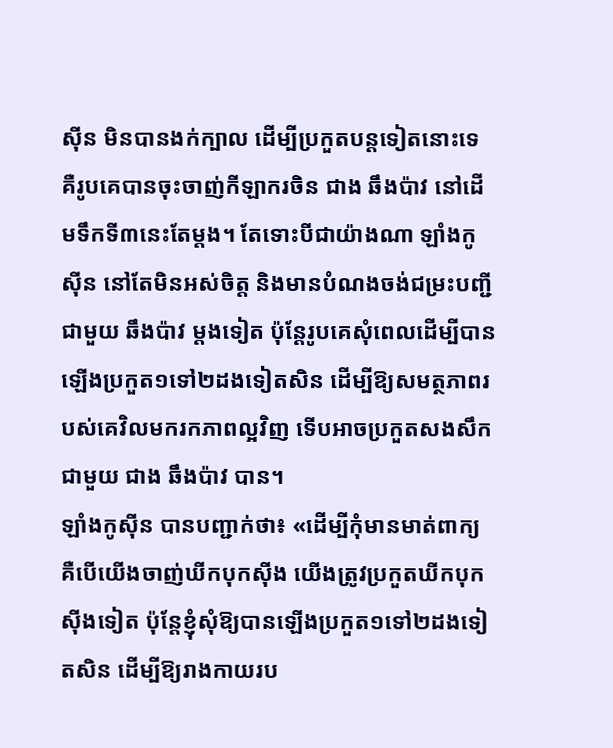ស៊ីន មិនបានងក់ក្បាល ដើម្បីប្រកួតបន្តទៀតនោះទេ គឺរូបគេបានចុះចាញ់កីឡាករចិន ជាង ឆឹងប៉ាវ នៅដើមទឹកទី៣នេះតែម្តង។ តែទោះបីជាយ៉ាងណា ឡាំងកូស៊ីន នៅតែមិនអស់ចិត្ត និងមានបំណងចង់ជម្រះបញ្ជីជាមួយ ឆឹងប៉ាវ ម្តងទៀត ប៉ុន្តែរូបគេសុំពេលដើម្បីបានឡើងប្រកួត១ទៅ២ដងទៀតសិន ដើម្បីឱ្យសមត្ថភាពរបស់គេវិលមករកភាពល្អវិញ ទើបអាចប្រកួតសងសឹកជាមួយ ជាង ឆឹងប៉ាវ បាន។
ឡាំងកូស៊ីន បានបញ្ជាក់ថា៖ «ដើម្បីកុំមានមាត់ពាក្យ គឺបើយើងចាញ់ឃីកបុកស៊ីង យើងត្រូវប្រកួតឃីកបុកស៊ីងទៀត ប៉ុន្តែខ្ញុំសុំឱ្យបានឡើងប្រកួត១ទៅ២ដងទៀតសិន ដើម្បីឱ្យរាងកាយរប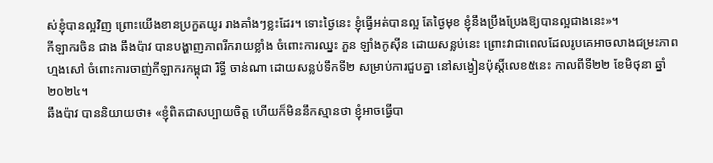ស់ខ្ញុំបានល្អវិញ ព្រោះយើងខានប្រកួតយូរ រាងគាំងៗខ្លះដែរ។ ទោះថ្ងៃនេះ ខ្ញុំធ្វើអត់បានល្អ តែថ្ងៃមុខ ខ្ញុំនឹងប្រឹងប្រែងឱ្យបានល្អជាងនេះ»។
កីឡាករចិន ជាង ឆឹងប៉ាវ បានបង្ហាញភាពរីករាយខ្លាំង ចំពោះការឈ្នះ ភួន ឡាំងកូស៊ីន ដោយសន្លប់នេះ ព្រោះវាជាពេលដែលរូបគេអាចលាងជម្រះភាពហ្មងសៅ ចំពោះការចាញ់កីឡាករកម្ពុជា រិទ្ធី ចាន់ណា ដោយសន្លប់ទឹកទី២ សម្រាប់ការជួបគ្នា នៅសង្វៀនប៉ុស្តិ៍លេខ៥នេះ កាលពីទី២២ ខែមិថុនា ឆ្នាំ២០២៤។
ឆឹងប៉ាវ បាននិយាយថា៖ «ខ្ញុំពិតជាសប្បាយចិត្ត ហើយក៏មិននឹកស្មានថា ខ្ញុំអាចធ្វើបា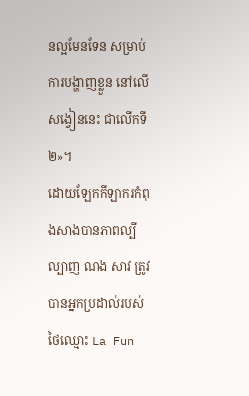នល្អមែនទែន សម្រាប់ការបង្ហាញខ្លួន នៅលើសង្វៀននេះ ជាលើកទី២»។
ដោយឡែកកីឡាករកំពុងសាងបានភាពល្បីល្បាញ ណង សាវ ត្រូវបានអ្នកប្រដាល់របស់ថៃឈ្មោះ La Fun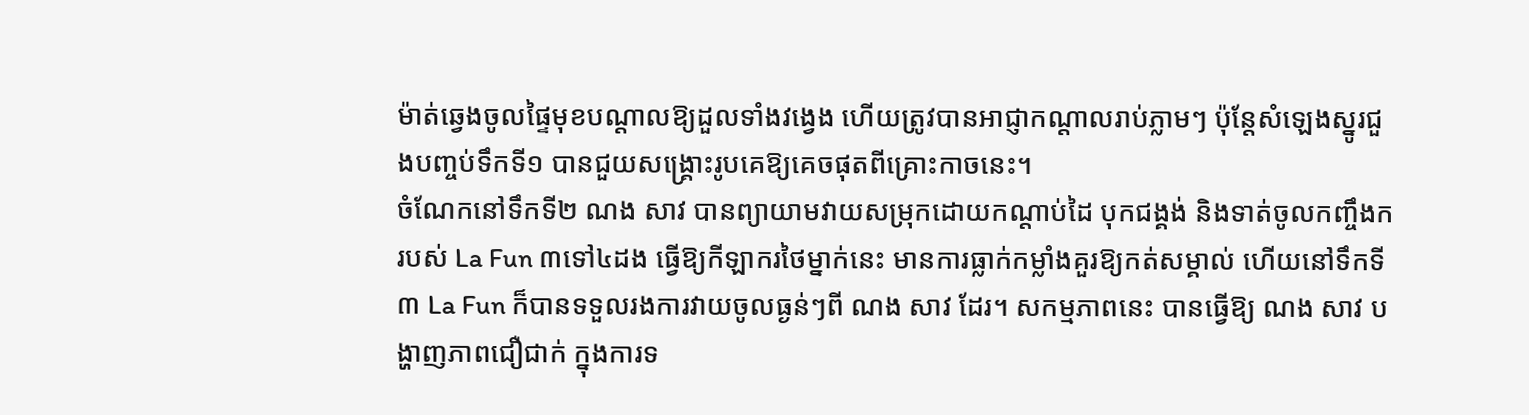ម៉ាត់ឆ្វេងចូលផ្ទៃមុខបណ្តាលឱ្យដួលទាំងវង្វេង ហើយត្រូវបានអាជ្ញាកណ្តាលរាប់ភ្លាមៗ ប៉ុន្តែសំឡេងស្នូរជួងបញ្ចប់ទឹកទី១ បានជួយសង្រ្គោះរូបគេឱ្យគេចផុតពីគ្រោះកាចនេះ។
ចំណែកនៅទឹកទី២ ណង សាវ បានព្យាយាមវាយសម្រុកដោយកណ្តាប់ដៃ បុកជង្គង់ និងទាត់ចូលកញ្ចឹងករបស់ La Fun ៣ទៅ៤ដង ធ្វើឱ្យកីឡាករថៃម្នាក់នេះ មានការធ្លាក់កម្លាំងគួរឱ្យកត់សម្គាល់ ហើយនៅទឹកទី៣ La Fun ក៏បានទទួលរងការវាយចូលធ្ងន់ៗពី ណង សាវ ដែរ។ សកម្មភាពនេះ បានធ្វើឱ្យ ណង សាវ បង្ហាញភាពជឿជាក់ ក្នុងការទ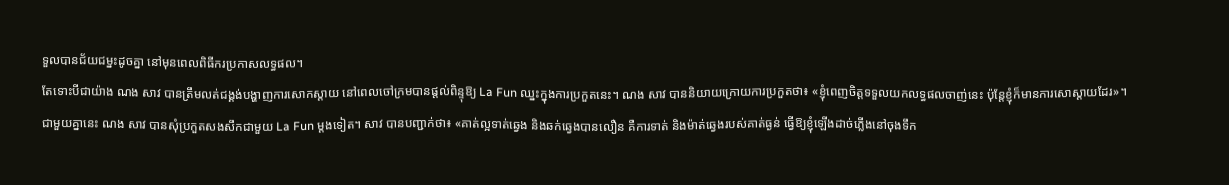ទួលបានជ័យជម្នះដូចគ្នា នៅមុនពេលពិធីករប្រកាសលទ្ធផល។
តែទោះបីជាយ៉ាង ណង សាវ បានត្រឹមលត់ជង្គង់បង្ហាញការសោកស្តាយ នៅពេលចៅក្រមបានផ្តល់ពិន្ទុឱ្យ La Fun ឈ្នះក្នុងការប្រកួតនេះ។ ណង សាវ បាននិយាយក្រោយការប្រកួតថា៖ «ខ្ញុំពេញចិត្តទទួលយកលទ្ធផលចាញ់នេះ ប៉ុន្តែខ្ញុំក៏មានការសោស្តាយដែរ»។
ជាមួយគ្នានេះ ណង សាវ បានសុំប្រកួតសងសឹកជាមួយ La Fun ម្តងទៀត។ សាវ បានបញ្ជាក់ថា៖ «គាត់ល្អទាត់ឆ្វេង និងឆក់ឆ្វេងបានលឿន គឺការទាត់ និងម៉ាត់ឆ្វេងរបស់គាត់ធ្ងន់ ធ្វើឱ្យខ្ញុំឡើងដាច់ភ្លើងនៅចុងទឹក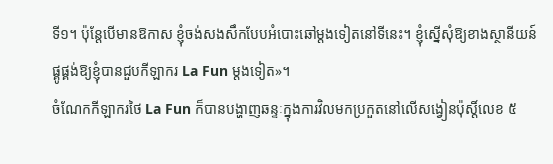ទី១។ ប៉ុន្តែបើមានឱកាស ខ្ញុំចង់សងសឹកបែបអំបោះឆៅម្តងទៀតនៅទីនេះ។ ខ្ញុំស្នើសុំឱ្យខាងស្ថានីយន៍ ផ្គូផ្គង់ឱ្យខ្ញុំបានជួបកីឡាករ La Fun ម្តងទៀត»។
ចំណែកកីឡាករថៃ La Fun ក៏បានបង្ហាញឆន្ទៈក្នុងការវិលមកប្រកួតនៅលើសង្វៀនប៉ុស្តិ៍លេខ ៥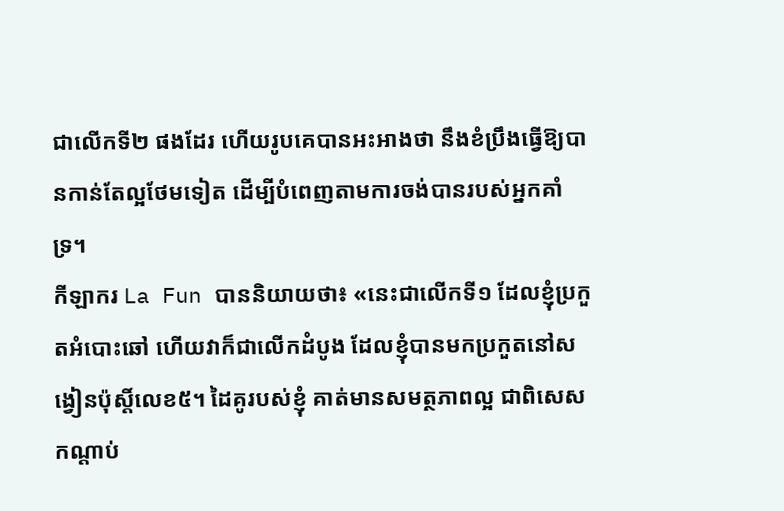ជាលើកទី២ ផងដែរ ហើយរូបគេបានអះអាងថា នឹងខំប្រឹងធ្វើឱ្យបានកាន់តែល្អថែមទៀត ដើម្បីបំពេញតាមការចង់បានរបស់អ្នកគាំទ្រ។
កីឡាករ La Fun បាននិយាយថា៖ «នេះជាលើកទី១ ដែលខ្ញុំប្រកួតអំបោះឆៅ ហើយវាក៏ជាលើកដំបូង ដែលខ្ញុំបានមកប្រកួតនៅសង្វៀនប៉ុស្តិ៍លេខ៥។ ដៃគូរបស់ខ្ញុំ គាត់មានសមត្ថភាពល្អ ជាពិសេសកណ្តាប់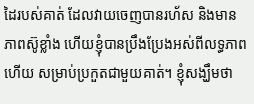ដៃរបស់គាត់ ដែលវាយចេញបានរហ័ស និងមានភាពស៊ូខ្លាំង ហើយខ្ញុំបានប្រឹងប្រែងអស់ពីលទ្ធភាពហើយ សម្រាប់ប្រកួតជាមួយគាត់។ ខ្ញុំសង្ឃឹមថា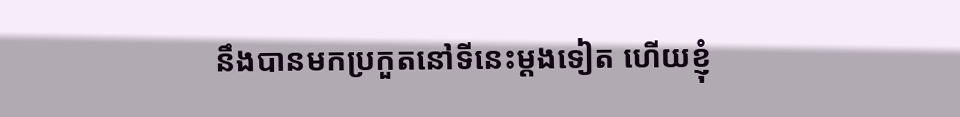នឹងបានមកប្រកួតនៅទីនេះម្តងទៀត ហើយខ្ញុំ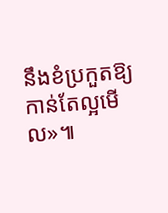នឹងខំប្រកួតឱ្យកាន់តែល្អមើល»៕